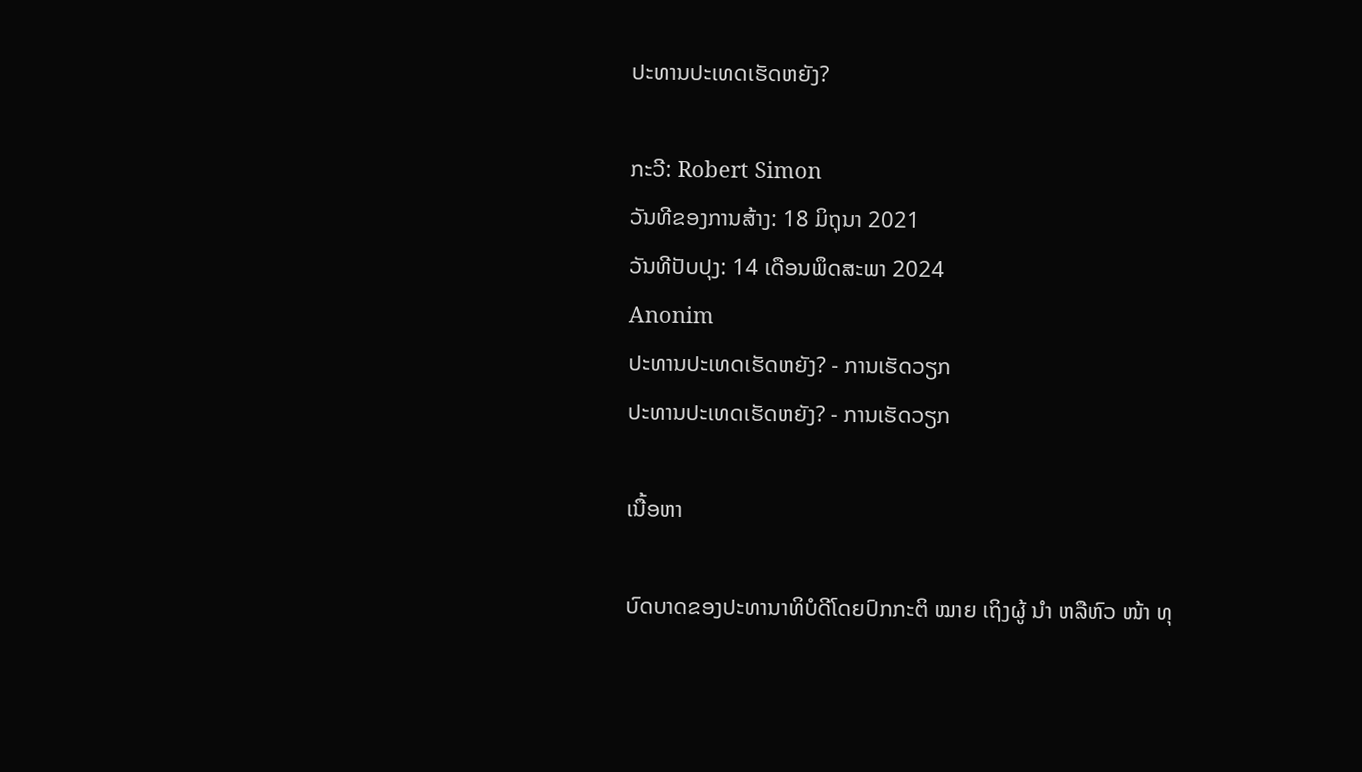ປະທານປະເທດເຮັດຫຍັງ?

ກະວີ: Robert Simon
ວັນທີຂອງການສ້າງ: 18 ມິຖຸນາ 2021
ວັນທີປັບປຸງ: 14 ເດືອນພຶດສະພາ 2024
Anonim
ປະທານປະເທດເຮັດຫຍັງ? - ການເຮັດວຽກ
ປະທານປະເທດເຮັດຫຍັງ? - ການເຮັດວຽກ

ເນື້ອຫາ

ບົດບາດຂອງປະທານາທິບໍດີໂດຍປົກກະຕິ ໝາຍ ເຖິງຜູ້ ນຳ ຫລືຫົວ ໜ້າ ທຸ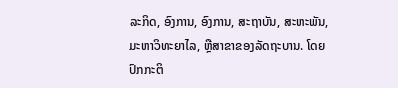ລະກິດ, ອົງການ, ອົງການ, ສະຖາບັນ, ສະຫະພັນ, ມະຫາວິທະຍາໄລ, ຫຼືສາຂາຂອງລັດຖະບານ. ໂດຍປົກກະຕິ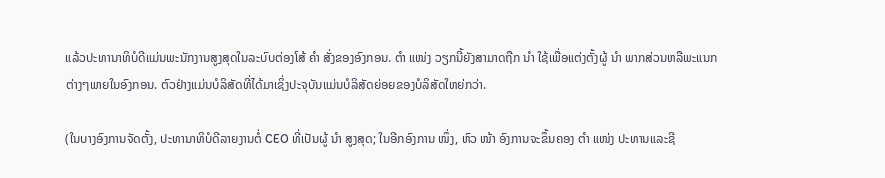ແລ້ວປະທານາທິບໍດີແມ່ນພະນັກງານສູງສຸດໃນລະບົບຕ່ອງໂສ້ ຄຳ ສັ່ງຂອງອົງກອນ. ຕຳ ແໜ່ງ ວຽກນີ້ຍັງສາມາດຖືກ ນຳ ໃຊ້ເພື່ອແຕ່ງຕັ້ງຜູ້ ນຳ ພາກສ່ວນຫລືພະແນກຕ່າງໆພາຍໃນອົງກອນ. ຕົວຢ່າງແມ່ນບໍລິສັດທີ່ໄດ້ມາເຊິ່ງປະຈຸບັນແມ່ນບໍລິສັດຍ່ອຍຂອງບໍລິສັດໃຫຍ່ກວ່າ.

(ໃນບາງອົງການຈັດຕັ້ງ, ປະທານາທິບໍດີລາຍງານຕໍ່ CEO ທີ່ເປັນຜູ້ ນຳ ສູງສຸດ; ໃນອີກອົງການ ໜຶ່ງ, ຫົວ ໜ້າ ອົງການຈະຂຶ້ນຄອງ ຕຳ ແໜ່ງ ປະທານແລະຊີ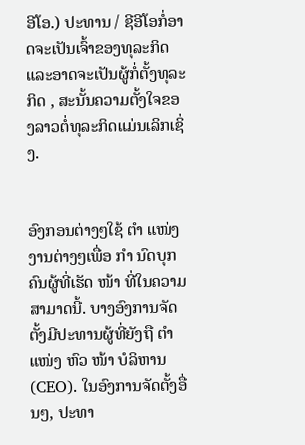ອີໂອ.) ປະທານ / ຊີອີໂອກໍ່ອາດຈະເປັນເຈົ້າຂອງທຸລະກິດແລະອາດຈະເປັນຜູ້ກໍ່ຕັ້ງທຸລະກິດ , ສະນັ້ນຄວາມຕັ້ງໃຈຂອງລາວຕໍ່ທຸລະກິດແມ່ນເລິກເຊິ່ງ.


ອົງກອນຕ່າງໆໃຊ້ ຕຳ ແໜ່ງ ງານຕ່າງໆເພື່ອ ກຳ ນົດບຸກຄົນຜູ້ທີ່ເຮັດ ໜ້າ ທີ່ໃນຄວາມສາມາດນີ້. ບາງອົງການຈັດຕັ້ງມີປະທານຜູ້ທີ່ຍັງຖື ຕຳ ແໜ່ງ ຫົວ ໜ້າ ບໍລິຫານ (CEO). ໃນອົງການຈັດຕັ້ງອື່ນໆ, ປະທາ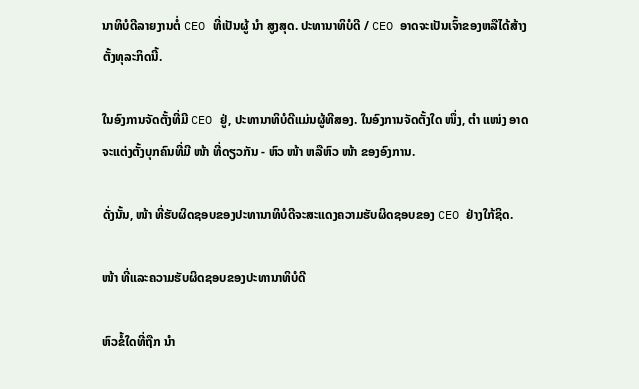ນາທິບໍດີລາຍງານຕໍ່ CEO ທີ່ເປັນຜູ້ ນຳ ສູງສຸດ. ປະທານາທິບໍດີ / CEO ອາດຈະເປັນເຈົ້າຂອງຫລືໄດ້ສ້າງຕັ້ງທຸລະກິດນີ້.

ໃນອົງການຈັດຕັ້ງທີ່ມີ CEO ຢູ່, ປະທານາທິບໍດີແມ່ນຜູ້ທີສອງ. ໃນອົງການຈັດຕັ້ງໃດ ໜຶ່ງ, ຕຳ ແໜ່ງ ອາດຈະແຕ່ງຕັ້ງບຸກຄົນທີ່ມີ ໜ້າ ທີ່ດຽວກັນ - ຫົວ ໜ້າ ຫລືຫົວ ໜ້າ ຂອງອົງການ.

ດັ່ງນັ້ນ, ໜ້າ ທີ່ຮັບຜິດຊອບຂອງປະທານາທິບໍດີຈະສະແດງຄວາມຮັບຜິດຊອບຂອງ CEO ຢ່າງໃກ້ຊິດ.

ໜ້າ ທີ່ແລະຄວາມຮັບຜິດຊອບຂອງປະທານາທິບໍດີ

ຫົວຂໍ້ໃດທີ່ຖືກ ນຳ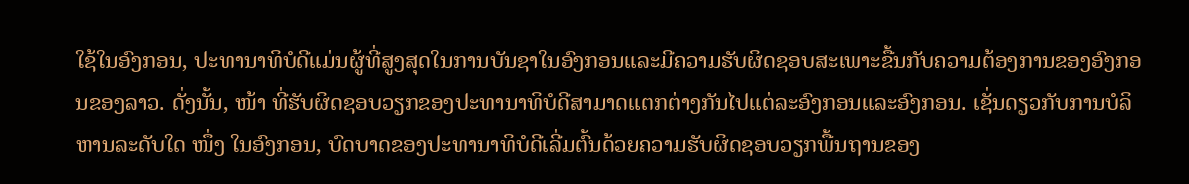ໃຊ້ໃນອົງກອນ, ປະທານາທິບໍດີແມ່ນຜູ້ທີ່ສູງສຸດໃນການບັນຊາໃນອົງກອນແລະມີຄວາມຮັບຜິດຊອບສະເພາະຂື້ນກັບຄວາມຕ້ອງການຂອງອົງກອນຂອງລາວ. ດັ່ງນັ້ນ, ໜ້າ ທີ່ຮັບຜິດຊອບວຽກຂອງປະທານາທິບໍດີສາມາດແຕກຕ່າງກັນໄປແຕ່ລະອົງກອນແລະອົງກອນ. ເຊັ່ນດຽວກັບການບໍລິຫານລະດັບໃດ ໜຶ່ງ ໃນອົງກອນ, ບົດບາດຂອງປະທານາທິບໍດີເລີ່ມຕົ້ນດ້ວຍຄວາມຮັບຜິດຊອບວຽກພື້ນຖານຂອງ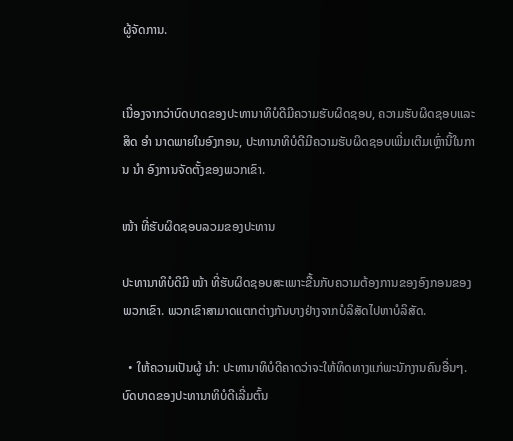ຜູ້ຈັດການ.


ເນື່ອງຈາກວ່າບົດບາດຂອງປະທານາທິບໍດີມີຄວາມຮັບຜິດຊອບ, ຄວາມຮັບຜິດຊອບແລະສິດ ອຳ ນາດພາຍໃນອົງກອນ, ປະທານາທິບໍດີມີຄວາມຮັບຜິດຊອບເພີ່ມເຕີມເຫຼົ່ານີ້ໃນການ ນຳ ອົງການຈັດຕັ້ງຂອງພວກເຂົາ.

ໜ້າ ທີ່ຮັບຜິດຊອບລວມຂອງປະທານ

ປະທານາທິບໍດີມີ ໜ້າ ທີ່ຮັບຜິດຊອບສະເພາະຂື້ນກັບຄວາມຕ້ອງການຂອງອົງກອນຂອງພວກເຂົາ. ພວກເຂົາສາມາດແຕກຕ່າງກັນບາງຢ່າງຈາກບໍລິສັດໄປຫາບໍລິສັດ.

  • ໃຫ້ຄວາມເປັນຜູ້ ນຳ: ປະທານາທິບໍດີຄາດວ່າຈະໃຫ້ທິດທາງແກ່ພະນັກງານຄົນອື່ນໆ. ບົດບາດຂອງປະທານາທິບໍດີເລີ່ມຕົ້ນ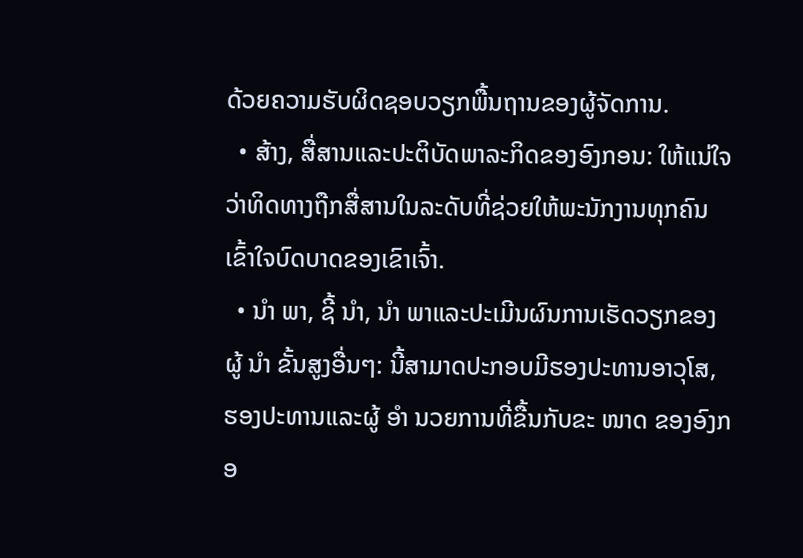ດ້ວຍຄວາມຮັບຜິດຊອບວຽກພື້ນຖານຂອງຜູ້ຈັດການ.
  • ສ້າງ, ສື່ສານແລະປະຕິບັດພາລະກິດຂອງອົງກອນ: ໃຫ້ແນ່ໃຈວ່າທິດທາງຖືກສື່ສານໃນລະດັບທີ່ຊ່ວຍໃຫ້ພະນັກງານທຸກຄົນເຂົ້າໃຈບົດບາດຂອງເຂົາເຈົ້າ.
  • ນຳ ພາ, ຊີ້ ນຳ, ນຳ ພາແລະປະເມີນຜົນການເຮັດວຽກຂອງຜູ້ ນຳ ຂັ້ນສູງອື່ນໆ: ນີ້ສາມາດປະກອບມີຮອງປະທານອາວຸໂສ, ຮອງປະທານແລະຜູ້ ອຳ ນວຍການທີ່ຂື້ນກັບຂະ ໜາດ ຂອງອົງກອ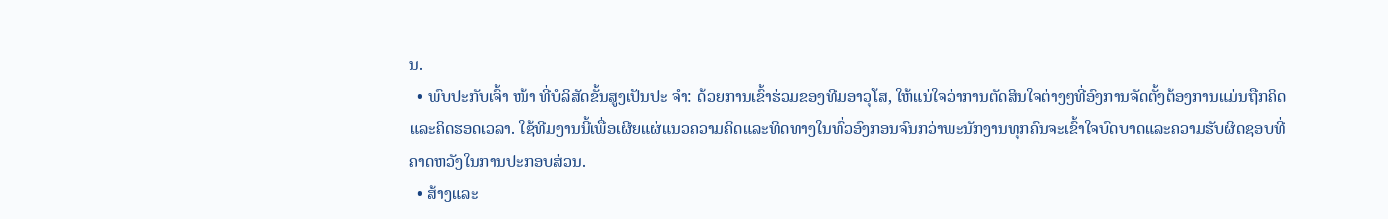ນ.
  • ພົບປະກັບເຈົ້າ ໜ້າ ທີ່ບໍລິສັດຂັ້ນສູງເປັນປະ ຈຳ: ດ້ວຍການເຂົ້າຮ່ວມຂອງທີມອາວຸໂສ, ໃຫ້ແນ່ໃຈວ່າການຕັດສິນໃຈຕ່າງໆທີ່ອົງການຈັດຕັ້ງຕ້ອງການແມ່ນຖືກຄິດແລະຄິດຮອດເວລາ. ໃຊ້ທີມງານນີ້ເພື່ອເຜີຍແຜ່ແນວຄວາມຄິດແລະທິດທາງໃນທົ່ວອົງກອນຈົນກວ່າພະນັກງານທຸກຄົນຈະເຂົ້າໃຈບົດບາດແລະຄວາມຮັບຜິດຊອບທີ່ຄາດຫວັງໃນການປະກອບສ່ວນ.
  • ສ້າງແລະ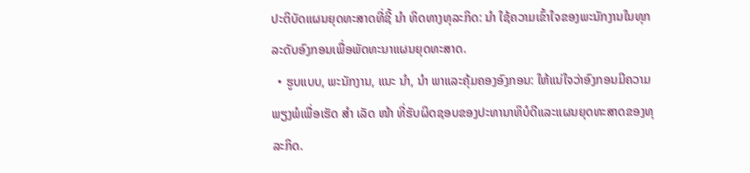ປະຕິບັດແຜນຍຸດທະສາດທີ່ຊີ້ ນຳ ທິດທາງທຸລະກິດ: ນຳ ໃຊ້ຄວາມເຂົ້າໃຈຂອງພະນັກງານໃນທຸກລະດັບອົງກອນເພື່ອພັດທະນາແຜນຍຸດທະສາດ.
  • ຮູບແບບ, ພະນັກງານ, ແນະ ນຳ, ນຳ ພາແລະຄຸ້ມຄອງອົງກອນ: ໃຫ້ແນ່ໃຈວ່າອົງກອນມີຄວາມພຽງພໍເພື່ອເຮັດ ສຳ ເລັດ ໜ້າ ທີ່ຮັບຜິດຊອບຂອງປະທານາທິບໍດີແລະແຜນຍຸດທະສາດຂອງທຸລະກິດ.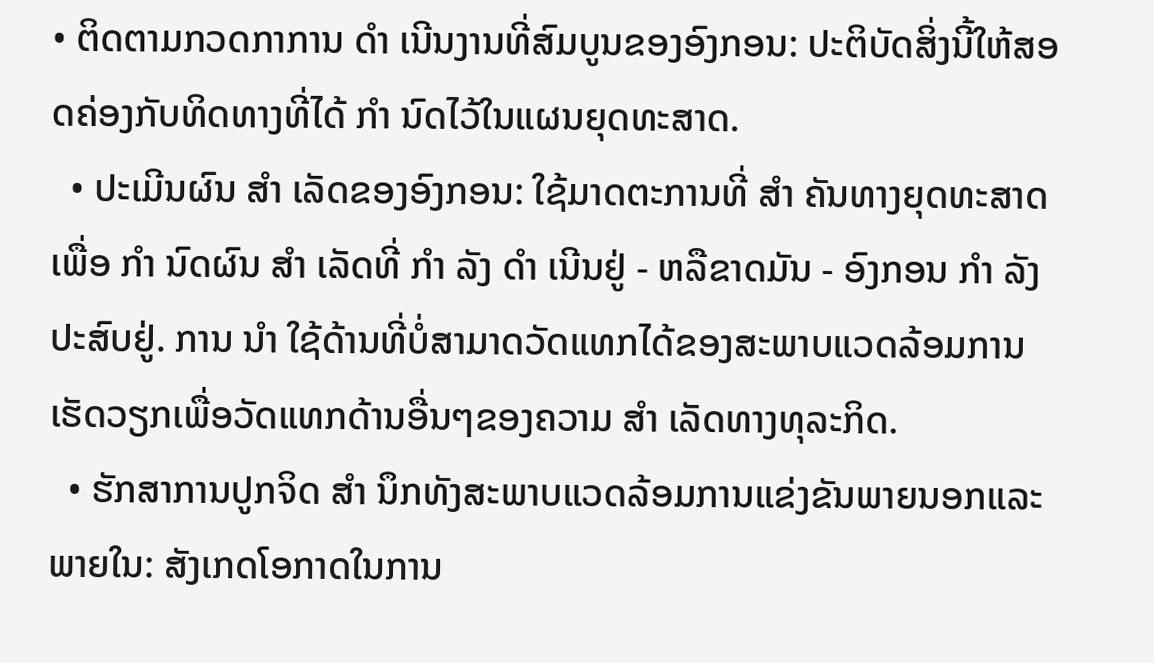• ຕິດຕາມກວດກາການ ດຳ ເນີນງານທີ່ສົມບູນຂອງອົງກອນ: ປະຕິບັດສິ່ງນີ້ໃຫ້ສອດຄ່ອງກັບທິດທາງທີ່ໄດ້ ກຳ ນົດໄວ້ໃນແຜນຍຸດທະສາດ.
  • ປະເມີນຜົນ ສຳ ເລັດຂອງອົງກອນ: ໃຊ້ມາດຕະການທີ່ ສຳ ຄັນທາງຍຸດທະສາດເພື່ອ ກຳ ນົດຜົນ ສຳ ເລັດທີ່ ກຳ ລັງ ດຳ ເນີນຢູ່ - ຫລືຂາດມັນ - ອົງກອນ ກຳ ລັງປະສົບຢູ່. ການ ນຳ ໃຊ້ດ້ານທີ່ບໍ່ສາມາດວັດແທກໄດ້ຂອງສະພາບແວດລ້ອມການເຮັດວຽກເພື່ອວັດແທກດ້ານອື່ນໆຂອງຄວາມ ສຳ ເລັດທາງທຸລະກິດ.
  • ຮັກສາການປູກຈິດ ສຳ ນຶກທັງສະພາບແວດລ້ອມການແຂ່ງຂັນພາຍນອກແລະພາຍໃນ: ສັງເກດໂອກາດໃນການ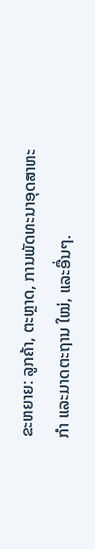ຂະຫຍາຍ: ລູກຄ້າ, ຕະຫຼາດ, ການພັດທະນາອຸດສາຫະ ກຳ ແລະມາດຕະຖານ ໃໝ່, ແລະອື່ນໆ.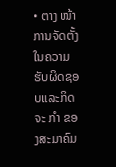• ຕາງ ໜ້າ ການຈັດຕັ້ງໃນຄວາມຮັບຜິດຊອບແລະກິດຈະ ກຳ ຂອງສະມາຄົມ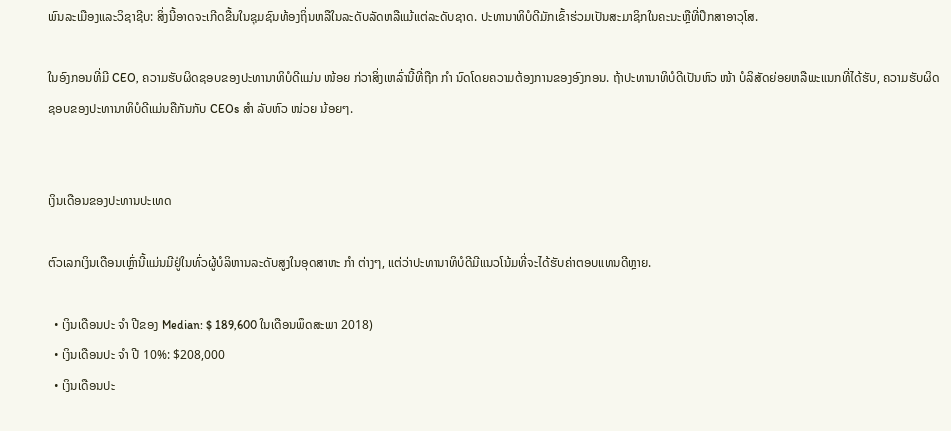ພົນລະເມືອງແລະວິຊາຊີບ: ສິ່ງນີ້ອາດຈະເກີດຂື້ນໃນຊຸມຊົນທ້ອງຖິ່ນຫລືໃນລະດັບລັດຫລືແມ້ແຕ່ລະດັບຊາດ. ປະທານາທິບໍດີມັກເຂົ້າຮ່ວມເປັນສະມາຊິກໃນຄະນະຫຼືທີ່ປຶກສາອາວຸໂສ.

ໃນອົງກອນທີ່ມີ CEO, ຄວາມຮັບຜິດຊອບຂອງປະທານາທິບໍດີແມ່ນ ໜ້ອຍ ກ່ວາສິ່ງເຫລົ່ານີ້ທີ່ຖືກ ກຳ ນົດໂດຍຄວາມຕ້ອງການຂອງອົງກອນ. ຖ້າປະທານາທິບໍດີເປັນຫົວ ໜ້າ ບໍລິສັດຍ່ອຍຫລືພະແນກທີ່ໄດ້ຮັບ, ຄວາມຮັບຜິດຊອບຂອງປະທານາທິບໍດີແມ່ນຄືກັນກັບ CEOs ສຳ ລັບຫົວ ໜ່ວຍ ນ້ອຍໆ.


ເງິນເດືອນຂອງປະທານປະເທດ

ຕົວເລກເງິນເດືອນເຫຼົ່ານີ້ແມ່ນມີຢູ່ໃນທົ່ວຜູ້ບໍລິຫານລະດັບສູງໃນອຸດສາຫະ ກຳ ຕ່າງໆ, ແຕ່ວ່າປະທານາທິບໍດີມີແນວໂນ້ມທີ່ຈະໄດ້ຮັບຄ່າຕອບແທນດີຫຼາຍ.

  • ເງິນເດືອນປະ ຈຳ ປີຂອງ Median: $ 189,600 ໃນເດືອນພຶດສະພາ 2018)
  • ເງິນເດືອນປະ ຈຳ ປີ 10%: $208,000
  • ເງິນເດືອນປະ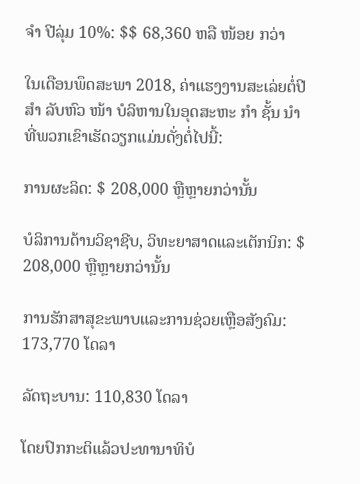ຈຳ ປີລຸ່ມ 10%: $$ 68,360 ຫລື ໜ້ອຍ ກວ່າ

ໃນເດືອນພຶດສະພາ 2018, ຄ່າແຮງງານສະເລ່ຍຕໍ່ປີ ສຳ ລັບຫົວ ໜ້າ ບໍລິຫານໃນອຸດສະຫະ ກຳ ຊັ້ນ ນຳ ທີ່ພວກເຂົາເຮັດວຽກແມ່ນດັ່ງຕໍ່ໄປນີ້:

ການຜະລິດ: $ 208,000 ຫຼືຫຼາຍກວ່ານັ້ນ

ບໍລິການດ້ານວິຊາຊີບ, ວິທະຍາສາດແລະເຕັກນິກ: $ 208,000 ຫຼືຫຼາຍກວ່ານັ້ນ

ການຮັກສາສຸຂະພາບແລະການຊ່ວຍເຫຼືອສັງຄົມ: 173,770 ໂດລາ

ລັດຖະບານ: 110,830 ໂດລາ

ໂດຍປົກກະຕິແລ້ວປະທານາທິບໍ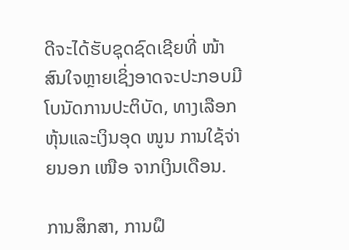ດີຈະໄດ້ຮັບຊຸດຊົດເຊີຍທີ່ ໜ້າ ສົນໃຈຫຼາຍເຊິ່ງອາດຈະປະກອບມີໂບນັດການປະຕິບັດ, ທາງເລືອກຫຸ້ນແລະເງິນອຸດ ໜູນ ການໃຊ້ຈ່າຍນອກ ເໜືອ ຈາກເງິນເດືອນ.

ການສຶກສາ, ການຝຶ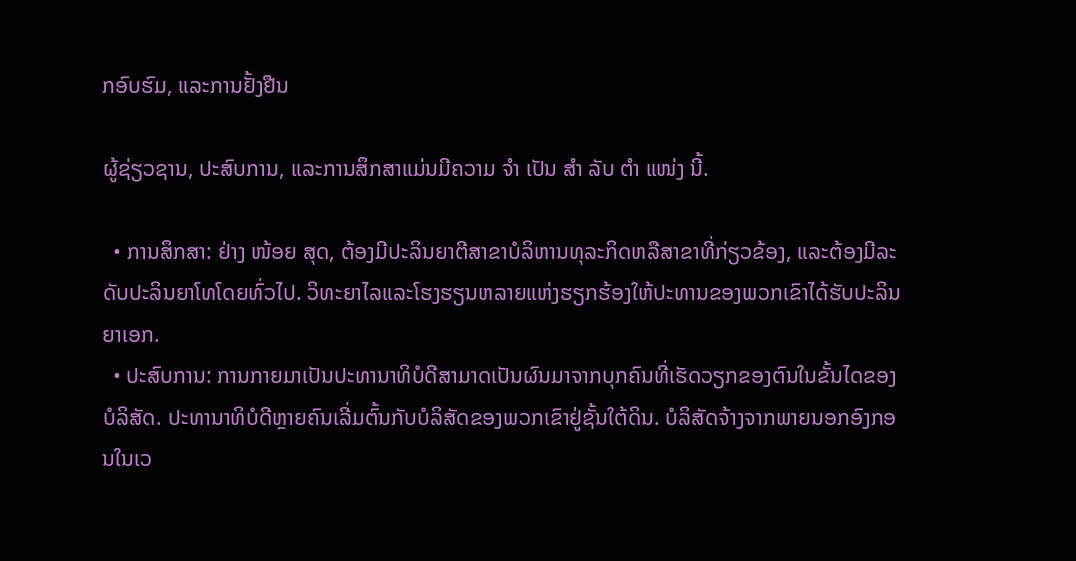ກອົບຮົມ, ແລະການຢັ້ງຢືນ

ຜູ້ຊ່ຽວຊານ, ປະສົບການ, ແລະການສຶກສາແມ່ນມີຄວາມ ຈຳ ເປັນ ສຳ ລັບ ຕຳ ແໜ່ງ ນີ້.

  • ການສຶກສາ: ຢ່າງ ໜ້ອຍ ສຸດ, ຕ້ອງມີປະລິນຍາຕີສາຂາບໍລິຫານທຸລະກິດຫລືສາຂາທີ່ກ່ຽວຂ້ອງ, ແລະຕ້ອງມີລະດັບປະລິນຍາໂທໂດຍທົ່ວໄປ. ວິທະຍາໄລແລະໂຮງຮຽນຫລາຍແຫ່ງຮຽກຮ້ອງໃຫ້ປະທານຂອງພວກເຂົາໄດ້ຮັບປະລິນຍາເອກ.
  • ປະສົບການ: ການກາຍມາເປັນປະທານາທິບໍດີສາມາດເປັນຜົນມາຈາກບຸກຄົນທີ່ເຮັດວຽກຂອງຕົນໃນຂັ້ນໄດຂອງບໍລິສັດ. ປະທານາທິບໍດີຫຼາຍຄົນເລີ່ມຕົ້ນກັບບໍລິສັດຂອງພວກເຂົາຢູ່ຊັ້ນໃຕ້ດິນ. ບໍລິສັດຈ້າງຈາກພາຍນອກອົງກອນໃນເວ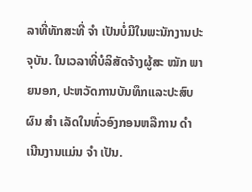ລາທີ່ທັກສະທີ່ ຈຳ ເປັນບໍ່ມີໃນພະນັກງານປະຈຸບັນ. ໃນເວລາທີ່ບໍລິສັດຈ້າງຜູ້ສະ ໝັກ ພາຍນອກ, ປະຫວັດການບັນທຶກແລະປະສົບຜົນ ສຳ ເລັດໃນທົ່ວອົງກອນຫລືການ ດຳ ເນີນງານແມ່ນ ຈຳ ເປັນ.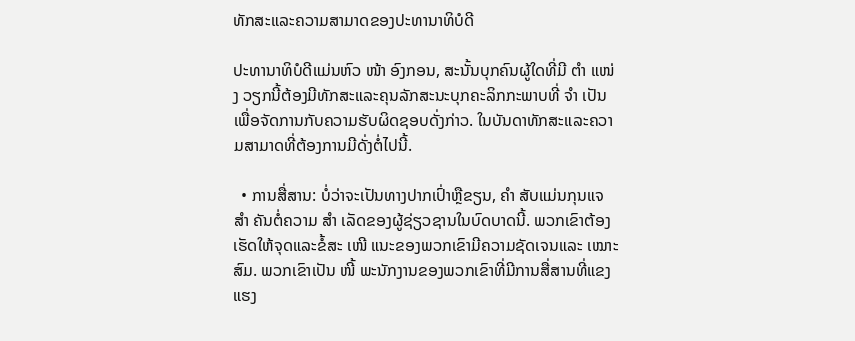ທັກສະແລະຄວາມສາມາດຂອງປະທານາທິບໍດີ

ປະທານາທິບໍດີແມ່ນຫົວ ໜ້າ ອົງກອນ, ສະນັ້ນບຸກຄົນຜູ້ໃດທີ່ມີ ຕຳ ແໜ່ງ ວຽກນີ້ຕ້ອງມີທັກສະແລະຄຸນລັກສະນະບຸກຄະລິກກະພາບທີ່ ຈຳ ເປັນເພື່ອຈັດການກັບຄວາມຮັບຜິດຊອບດັ່ງກ່າວ. ໃນບັນດາທັກສະແລະຄວາມສາມາດທີ່ຕ້ອງການມີດັ່ງຕໍ່ໄປນີ້.

  • ການສື່ສານ: ບໍ່ວ່າຈະເປັນທາງປາກເປົ່າຫຼືຂຽນ, ຄຳ ສັບແມ່ນກຸນແຈ ສຳ ຄັນຕໍ່ຄວາມ ສຳ ເລັດຂອງຜູ້ຊ່ຽວຊານໃນບົດບາດນີ້. ພວກເຂົາຕ້ອງເຮັດໃຫ້ຈຸດແລະຂໍ້ສະ ເໜີ ແນະຂອງພວກເຂົາມີຄວາມຊັດເຈນແລະ ເໝາະ ສົມ. ພວກເຂົາເປັນ ໜີ້ ພະນັກງານຂອງພວກເຂົາທີ່ມີການສື່ສານທີ່ແຂງແຮງ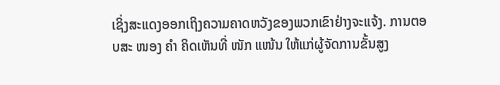ເຊິ່ງສະແດງອອກເຖິງຄວາມຄາດຫວັງຂອງພວກເຂົາຢ່າງຈະແຈ້ງ. ການຕອບສະ ໜອງ ຄຳ ຄິດເຫັນທີ່ ໜັກ ແໜ້ນ ໃຫ້ແກ່ຜູ້ຈັດການຂັ້ນສູງ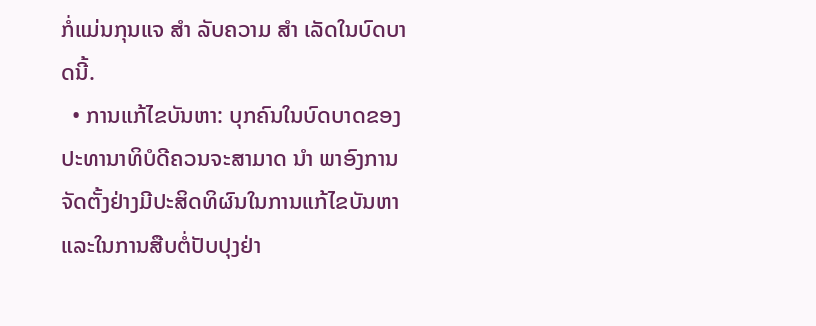ກໍ່ແມ່ນກຸນແຈ ສຳ ລັບຄວາມ ສຳ ເລັດໃນບົດບາດນີ້.
  • ການແກ້ໄຂບັນຫາ: ບຸກຄົນໃນບົດບາດຂອງປະທານາທິບໍດີຄວນຈະສາມາດ ນຳ ພາອົງການຈັດຕັ້ງຢ່າງມີປະສິດທິຜົນໃນການແກ້ໄຂບັນຫາແລະໃນການສືບຕໍ່ປັບປຸງຢ່າ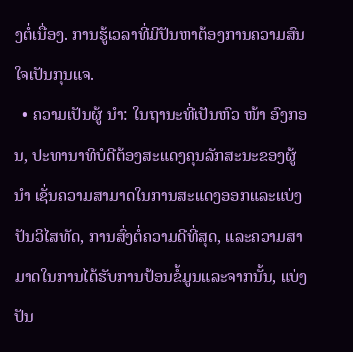ງຕໍ່ເນື່ອງ. ການຮູ້ເວລາທີ່ມີປັນຫາຕ້ອງການຄວາມສົນໃຈເປັນກຸນແຈ.
  • ຄວາມເປັນຜູ້ ນຳ: ໃນຖານະທີ່ເປັນຫົວ ໜ້າ ອົງກອນ, ປະທານາທິບໍດີຕ້ອງສະແດງຄຸນລັກສະນະຂອງຜູ້ ນຳ ເຊັ່ນຄວາມສາມາດໃນການສະແດງອອກແລະແບ່ງປັນວິໄສທັດ, ການສົ່ງຕໍ່ຄວາມດີທີ່ສຸດ, ແລະຄວາມສາມາດໃນການໄດ້ຮັບການປ້ອນຂໍ້ມູນແລະຈາກນັ້ນ, ແບ່ງປັນ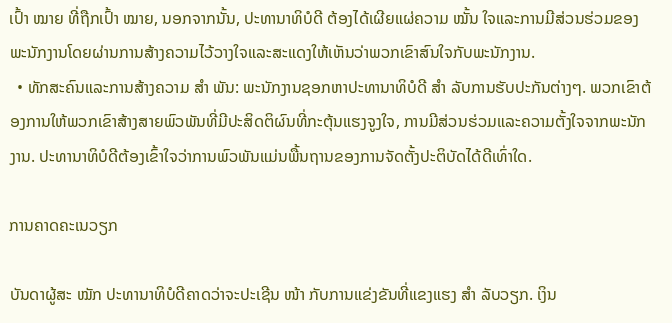ເປົ້າ ໝາຍ ທີ່ຖືກເປົ້າ ໝາຍ, ນອກຈາກນັ້ນ, ປະທານາທິບໍດີ ຕ້ອງໄດ້ເຜີຍແຜ່ຄວາມ ໝັ້ນ ໃຈແລະການມີສ່ວນຮ່ວມຂອງພະນັກງານໂດຍຜ່ານການສ້າງຄວາມໄວ້ວາງໃຈແລະສະແດງໃຫ້ເຫັນວ່າພວກເຂົາສົນໃຈກັບພະນັກງານ.
  • ທັກສະຄົນແລະການສ້າງຄວາມ ສຳ ພັນ: ພະນັກງານຊອກຫາປະທານາທິບໍດີ ສຳ ລັບການຮັບປະກັນຕ່າງໆ. ພວກເຂົາຕ້ອງການໃຫ້ພວກເຂົາສ້າງສາຍພົວພັນທີ່ມີປະສິດຕິຜົນທີ່ກະຕຸ້ນແຮງຈູງໃຈ, ການມີສ່ວນຮ່ວມແລະຄວາມຕັ້ງໃຈຈາກພະນັກງານ. ປະທານາທິບໍດີຕ້ອງເຂົ້າໃຈວ່າການພົວພັນແມ່ນພື້ນຖານຂອງການຈັດຕັ້ງປະຕິບັດໄດ້ດີເທົ່າໃດ.

ການຄາດຄະເນວຽກ

ບັນດາຜູ້ສະ ໝັກ ປະທານາທິບໍດີຄາດວ່າຈະປະເຊີນ ໜ້າ ກັບການແຂ່ງຂັນທີ່ແຂງແຮງ ສຳ ລັບວຽກ. ເງິນ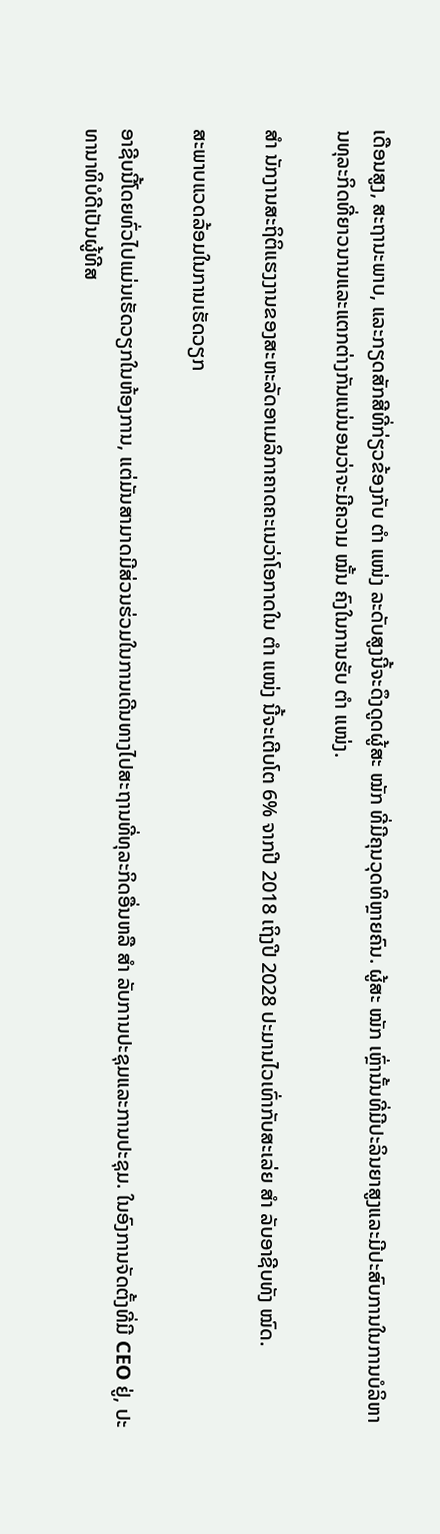ເດືອນສູງ, ສະຖານະພາບ, ແລະກຽດສັກສີທີ່ກ່ຽວຂ້ອງກັບ ຕຳ ແໜ່ງ ລະດັບສູງນີ້ຈະດຶງດູດຜູ້ສະ ໝັກ ທີ່ມີຄຸນວຸດທິຫຼາຍຄົນ. ຜູ້ສະ ໝັກ ເຫຼົ່ານັ້ນທີ່ມີປະລິນຍາສູງແລະມີປະສົບການໃນການບໍລິຫານທຸລະກິດທີ່ຍາວນານແລະແຕກຕ່າງກັນແນ່ນອນວ່າຈະມີຄວາມ ໝັ້ນ ຄົງໃນການຮັບ ຕຳ ແໜ່ງ.

ສຳ ນັກງານສະຖິຕິແຮງງານຂອງສະຫະລັດອາເມລິກາຄາດຄະເນວ່າໂອກາດໃນ ຕຳ ແໜ່ງ ນີ້ຈະເຕີບໂຕ 6% ຈາກປີ 2018 ເຖິງປີ 2028 ປະມານໄວເທົ່າກັບສະເລ່ຍ ສຳ ລັບອາຊີບທັງ ໝົດ.

ສະພາບແວດລ້ອມໃນການເຮັດວຽກ

ອາຊີບນີ້ໂດຍທົ່ວໄປແມ່ນເຮັດວຽກໃນຫ້ອງການ, ແຕ່ມັນສາມາດມີສ່ວນຮ່ວມໃນການເດີນທາງໄປສະຖານທີ່ທຸລະກິດອື່ນຫລື ສຳ ລັບການປະຊຸມແລະການປະຊຸມ. ໃນອົງການຈັດຕັ້ງທີ່ມີ CEO ຢູ່, ປະທານາທິບໍດີເປັນຜູ້ທີສ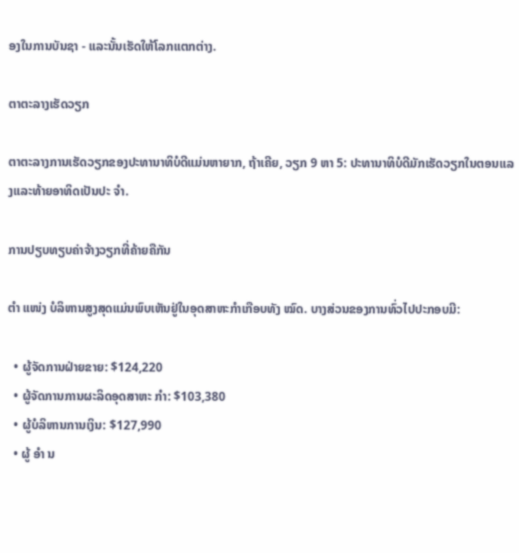ອງໃນການບັນຊາ - ແລະນັ້ນເຮັດໃຫ້ໂລກແຕກຕ່າງ.

ຕາຕະລາງເຮັດວຽກ

ຕາຕະລາງການເຮັດວຽກຂອງປະທານາທິບໍດີແມ່ນຫາຍາກ, ຖ້າເຄີຍ, ວຽກ 9 ຫາ 5: ປະທານາທິບໍດີມັກເຮັດວຽກໃນຕອນແລງແລະທ້າຍອາທິດເປັນປະ ຈຳ.

ການປຽບທຽບຄ່າຈ້າງວຽກທີ່ຄ້າຍຄືກັນ

ຕໍາ ແໜ່ງ ບໍລິຫານສູງສຸດແມ່ນພົບເຫັນຢູ່ໃນອຸດສາຫະກໍາເກືອບທັງ ໝົດ. ບາງສ່ວນຂອງການທົ່ວໄປປະກອບມີ:

  • ຜູ້ຈັດການຝ່າຍຂາຍ: $124,220
  • ຜູ້ຈັດການການຜະລິດອຸດສາຫະ ກຳ: $103,380
  • ຜູ້ບໍລິຫານການເງິນ: $127,990
  • ຜູ້ ອຳ ນ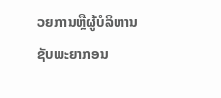ວຍການຫຼືຜູ້ບໍລິຫານຊັບພະຍາກອນ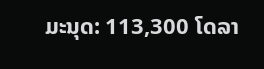ມະນຸດ: 113,300 ໂດລາ